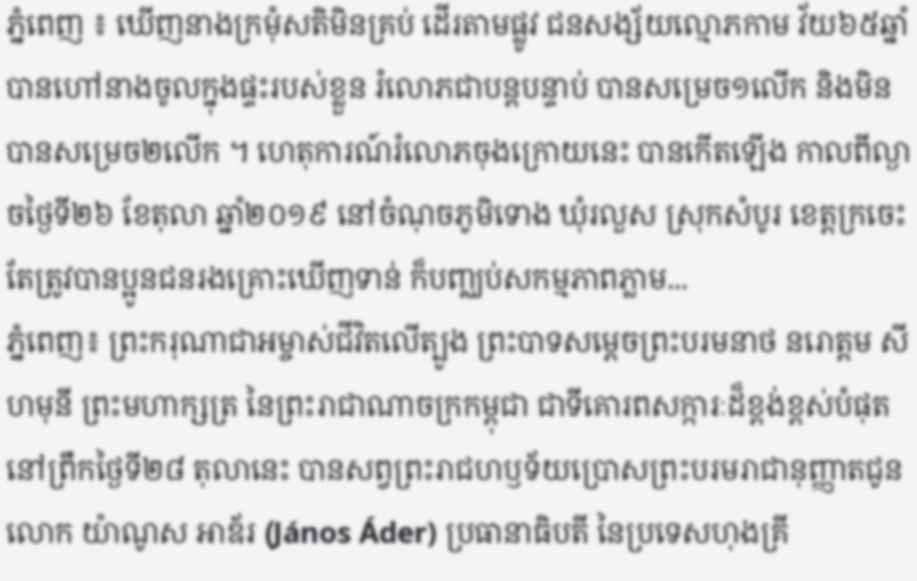ភ្នំពេញ ៖ ឃើញនាងក្រមុំសតិមិនគ្រប់ ដើរតាមផ្លូវ ជនសង្ស័យល្មោភកាម វ័យ៦៥ឆ្នាំ បានហៅនាងចូលក្នុងផ្ទះរបស់ខ្លួន រំលោភជាបន្តបន្ទាប់ បានសម្រេច១លើក និងមិនបានសម្រេច២លើក ។ ហេតុការណ៍រំលោភចុងក្រោយនេះ បានកើតឡើង កាលពីល្ងាចថ្ងៃទី២៦ ខែតុលា ឆ្នាំ២០១៩ នៅចំណុចភូមិទោង ឃុំរលួស ស្រុកសំបូរ ខេត្តក្រចេះ តែត្រូវបានប្អូនជនរងគ្រោះឃើញទាន់ ក៏បញ្ឈប់សកម្មភាពភ្លាម...
ភ្នំពេញ៖ ព្រះករុណាជាអម្ចាស់ជីវិតលើត្បូង ព្រះបាទសម្តេចព្រះបរមនាថ នរោត្តម សីហមុនី ព្រះមហាក្សត្រ នៃព្រះរាជាណាចក្រកម្ពុជា ជាទីគោរពសក្ការៈដ៏ខ្ពង់ខ្ពស់បំផុត នៅព្រឹកថ្ងៃទី២៨ តុលានេះ បានសព្វព្រះរាជហឫទ័យប្រោសព្រះបរមរាជានុញ្ញាតជូន លោក យ៉ាណូស អាឌ័រ (János Áder) ប្រធានាធិបតី នៃប្រទេសហុងគ្រី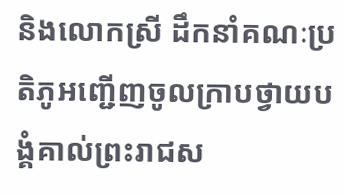និងលោកស្រី ដឹកនាំគណៈប្រតិភូអញ្ជើញចូលក្រាបថ្វាយបង្គំគាល់ព្រះរាជស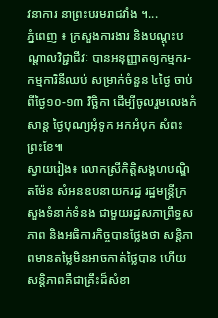វនាការ នាព្រះបរមរាជវាំង ។...
ភ្នំពេញ ៖ ក្រសួងការងារ និងបណ្តុះបណ្តាលវិជ្ជាជីវៈ បានអនុញ្ញាតឲ្យកម្មករ-កម្មការិនីឈប់ សម្រាក់ចំនួន ៤ថ្ងៃ ចាប់ពីថ្ងៃ១០-១៣ វិច្ឆិកា ដើម្បីចូលរួមលេងកំសាន្ត ថ្ងៃបុណ្យអុំទូក អកអំបុក សំពះព្រះខែ៕
ស្វាយរៀង៖ លោកស្រីកិត្តិសង្គហបណ្ឌិតម៉ែន សំអនឧបនាយករដ្ឋ រដ្ឋមន្ត្រីក្រសួងទំនាក់ទំនង ជាមួយរដ្ឋសភាព្រឹទ្ធសភាព និងអធិការកិច្ចបានថ្លែងថា សន្តិភាពមានតម្លៃមិនអាចកាត់ថ្លៃបាន ហើយសន្តិភាពគឺជាគ្រឹះដ៏សំខា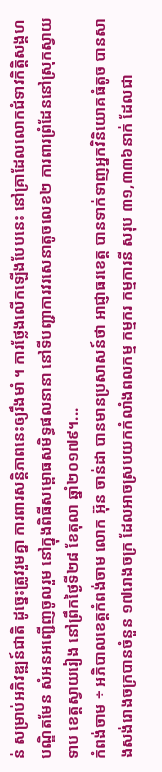ន់ សម្រាប់អភិវឌ្ឍន៍ជាតិ ដូច្នេះត្រូវរួមគ្នា ការពារសន្តិភាពនេះឲ្យរឹងមាំ ។ ការថ្លែងលើកឡើងបែបនេះ នៅគ្រាដែលលោកជំទាវកិត្តិសង្គហបណ្ឌិតមែន សំអនអញ្ជើញចូលរួម នៅក្នុងពិធីសម្ពោធសមិទ្ធផលនានា នៅទីបញ្ជាការវរសេនាតូចលេខ២ ការពារព្រំដែននៅស្រុកស្វាយទាប ខេត្តស្វាយរៀង នៅព្រឹកថ្ងៃទី២៨ ខែតុលា ឆ្នាំ២០១៧៩។...
កំពង់ចាម ÷ អភិបាលខេត្តកំពង់ចាម លោក អ៊ុន ចាន់ដា បានមានប្រសាសន៍ថា អាជ្ញាធរខេត្ត បានទាក់ទាញអ្នកវិនិយោគធំតូច បានសាងសង់រោងចក្របានចំនួន ១៧រោងចក្រ ដែលអាចស្របយកកំលាំងពលកម្ម កម្មករ កម្មការនី សរុប ៣១,៣៣៦នាក់ ដែលជា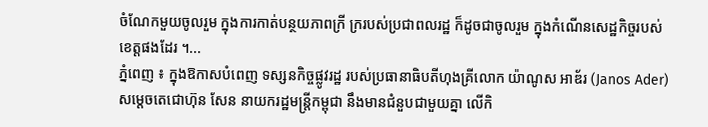ចំណែកមួយចូលរួម ក្នុងការកាត់បន្ថយភាពក្រី ក្ររបស់ប្រជាពលរដ្ឋ ក៏ដូចជាចូលរួម ក្នុងកំណើនសេដ្ឋកិច្ចរបស់ខេត្តផងដែរ ។...
ភ្នំពេញ ៖ ក្នុងឱកាសបំពេញ ទស្សនកិច្ចផ្លូវរដ្ឋ របស់ប្រធានាធិបតីហុងគ្រីលោក យ៉ាណូស អាឌ័រ (Janos Ader) សម្តេចតេជោហ៊ុន សែន នាយករដ្ឋមន្ត្រីកម្ពុជា នឹងមានជំនួបជាមួយគ្នា លើកិ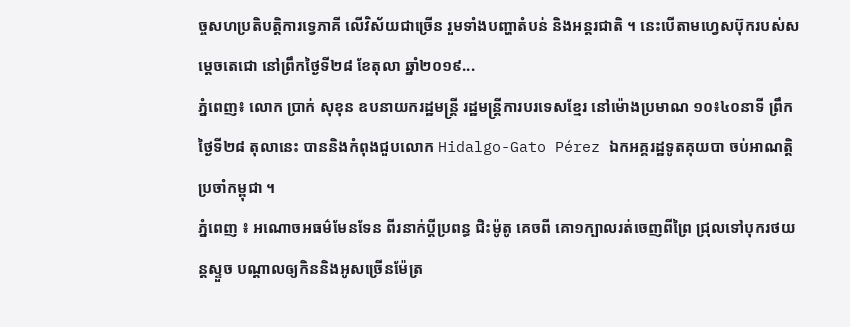ច្ចសហប្រតិបត្តិការទ្វេភាគី លើវិស័យជាច្រើន រួមទាំងបញ្ហាតំបន់ និងអន្តរជាតិ ។ នេះបើតាមហ្វេសប៊ុករបស់សម្តេចតេជោ នៅព្រឹកថ្ងៃទី២៨ ខែតុលា ឆ្នាំ២០១៩...
ភ្នំពេញ៖ លោក ប្រាក់ សុខុន ឧបនាយករដ្ឋមន្ត្រី រដ្ឋមន្ត្រីការបរទេសខ្មែរ នៅម៉ោងប្រមាណ ១០៖៤០នាទី ព្រឹកថ្ងៃទី២៨ តុលានេះ បាននិងកំពុងជួបលោក Hidalgo-Gato Pérez ឯកអគ្គរដ្ឋទូតគុយបា ចប់អាណត្តិប្រចាំកម្ពុជា ។
ភ្នំពេញ ៖ អណោចអធម៌មែនទែន ពីរនាក់ប្ដីប្រពន្ធ ជិះម៉ូតូ គេចពី គោ១ក្បាលរត់ចេញពីព្រៃ ជ្រុលទៅបុករថយន្តស្ទួច បណ្តាលឲ្យកិននិងអូសច្រើនម៉ែត្រ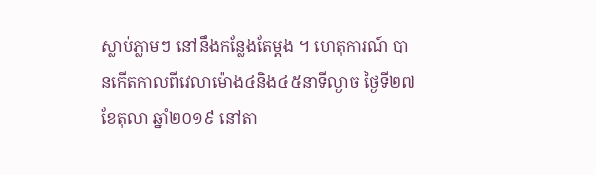ស្លាប់ភ្លាមៗ នៅនឹងកន្លែងតែម្ដង ។ ហេតុការណ៍ បានកើតកាលពីវេលាម៉ោង៤និង៤៥នាទីល្ងាច ថ្ងៃទី២៧ ខែតុលា ឆ្នាំ២០១៩ នៅតា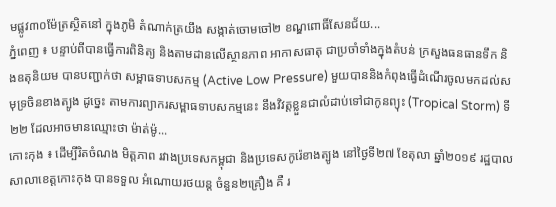មផ្លូវ៣០ម៉ែត្រស្ថិតនៅ ក្នុងភូមិ តំណាក់ត្រយឹង សង្កាត់ចោមចៅ២ ខណ្ឌពោធិ៍សែនជ័យ...
ភ្នំពេញ ៖ បន្ទាប់ពីបានធ្វើការពិនិត្យ និងតាមដានលើស្ថានភាព អាកាសធាតុ ជាប្រចាំទាំងក្នុងតំបន់ ក្រសួងធនធានទឹក និងឧតុនិយម បានបញ្ជាក់ថា សម្ពាធទាបសកម្ម (Active Low Pressure) មួយបាននិងកំពុងធ្វើដំណើរចូលមកដល់សមុទ្រចិនខាងត្បូង ដូច្នេះ តាមការព្យាករសម្ពាធទាបសកម្មនេះ នឹងវិវត្តខ្លួនជាលំដាប់ទៅជាកូនព្យុះ (Tropical Storm) ទី២២ ដែលអាចមានឈ្មោះថា ម៉ាត់ម៉ូ...
កោះកុង ៖ ដើម្បីរិតចំណង មិត្តភាព រវាងប្រទេសកម្ពុជា និងប្រទេសកូរ៉េខាងត្បូង នៅថ្ងៃទី២៧ ខែតុលា ឆ្នាំ២០១៩ រដ្ឋបាលសាលាខេត្តកោះកុង បានទទួល អំណោយរថយន្ត ចំនួន២គ្រឿង គឺ រ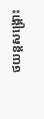ថយន្តសង្រ្គោះ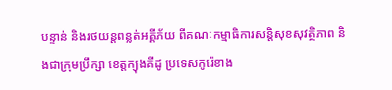បន្ទាន់ និងរថយន្តពន្លត់អគ្គីភ័យ ពីគណៈកម្មាធិការសន្តិសុខសុវត្ថិភាព និងជាក្រុមប្រឹក្សា ខេត្តក្យុងគីដូ ប្រទេសកូរ៉េខាង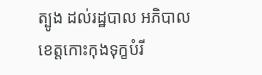ត្បូង ដល់រដ្ឋបាល អភិបាលខេត្តកោះកុងទុក្ខបំរី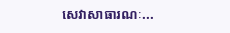សេវាសាធារណៈ...